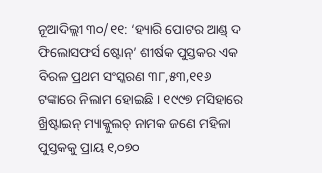ନୂଆଦିଲ୍ଲୀ ୩୦/୧୧: ‘ହ୍ୟାରି ପୋଟର ଆଣ୍ଡ୍ ଦ ଫିଲୋସଫର୍ସ ଷ୍ଟୋନ୍’ ଶୀର୍ଷକ ପୁସ୍ତକର ଏକ ବିରଳ ପ୍ରଥମ ସଂସ୍କରଣ ୩୮,୫୩,୧୧୬ ଟଙ୍କାରେ ନିଲାମ ହୋଇଛି । ୧୯୯୭ ମସିହାରେ ଖ୍ରିଷ୍ଟାଇନ୍ ମ୍ୟାକ୍କୁଲଚ୍ ନାମକ ଜଣେ ମହିଳା ପୁସ୍ତକକୁ ପ୍ରାୟ ୧,୦୭୦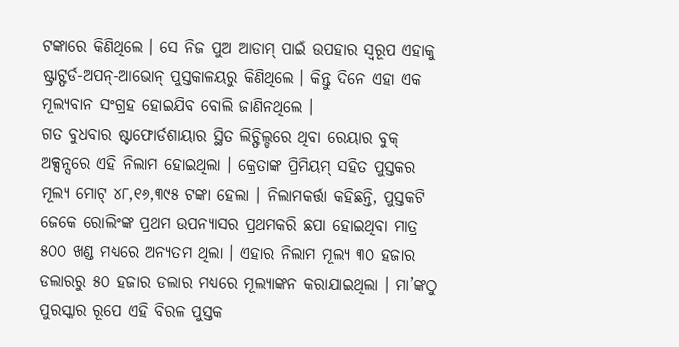ଟଙ୍କାରେ କିଣିଥିଲେ । ସେ ନିଜ ପୁଅ ଆଡାମ୍ ପାଇଁ ଉପହାର ସ୍ୱରୂପ ଏହାକୁ ଷ୍ଟ୍ରାଟ୍ଫର୍ଡ-ଅପନ୍-ଆଭୋନ୍ ପୁସ୍ତକାଳୟରୁ କିଣିଥିଲେ । କିନ୍ତୁ ଦିନେ ଏହା ଏକ ମୂଲ୍ୟବାନ ସଂଗ୍ରହ ହୋଇଯିବ ବୋଲି ଜାଣିନଥିଲେ ।
ଗତ ବୁଧବାର ଷ୍ଟାଫୋର୍ଡଶାୟାର ସ୍ଥିତ ଲିଚ୍ଫିଲ୍ଡରେ ଥିବା ରେୟାର ବୁକ୍ ଅକ୍ସନ୍ସରେ ଏହି ନିଲାମ ହୋଇଥିଲା । କ୍ରେତାଙ୍କ ପ୍ରିମିୟମ୍ ସହିତ ପୁସ୍ତକର ମୂଲ୍ୟ ମୋଟ୍ ୪୮,୧୬,୩୯୫ ଟଙ୍କା ହେଲା । ନିଲାମକର୍ତ୍ତା କହିଛନ୍ତି, ପୁସ୍ତକଟି ଜେକେ ରୋଲିଂଙ୍କ ପ୍ରଥମ ଉପନ୍ୟାସର ପ୍ରଥମକରି ଛପା ହୋଇଥିବା ମାତ୍ର ୫୦୦ ଖଣ୍ଡ ମଧ୍ୟରେ ଅନ୍ୟତମ ଥିଲା । ଏହାର ନିଲାମ ମୂଲ୍ୟ ୩୦ ହଜାର ଡଲାରରୁ ୫୦ ହଜାର ଡଲାର ମଧ୍ୟରେ ମୂଲ୍ୟାଙ୍କନ କରାଯାଇଥିଲା । ମା’ଙ୍କଠୁ ପୁରସ୍କାର ରୂପେ ଏହି ବିରଳ ପୁସ୍ତକ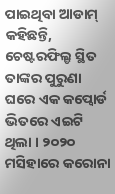ପାଇଥିବା ଆଡାମ୍ କହିଛନ୍ତି, ଚେଷ୍ଟରଫିଲ୍ଡ ସ୍ଥିତ ତାଙ୍କର ପୁରୁଣା ଘରେ ଏକ କପ୍ବୋର୍ଡ ଭିତରେ ଏଇଟି ଥିଲା । ୨୦୨୦ ମସିହାରେ କରୋନା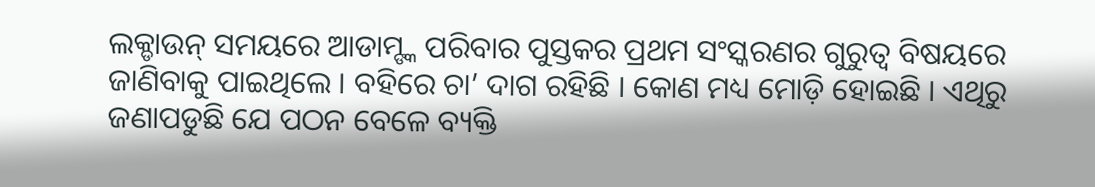ଲକ୍ଡାଉନ୍ ସମୟରେ ଆଡାମ୍ଙ୍କ ପରିବାର ପୁସ୍ତକର ପ୍ରଥମ ସଂସ୍କରଣର ଗୁରୁତ୍ୱ ବିଷୟରେ ଜାଣିବାକୁ ପାଇଥିଲେ । ବହିରେ ଚା’ ଦାଗ ରହିଛି । କୋଣ ମଧ୍ୟ ମୋଡ଼ି ହୋଇଛି । ଏଥିରୁ ଜଣାପଡୁଛି ଯେ ପଠନ ବେଳେ ବ୍ୟକ୍ତି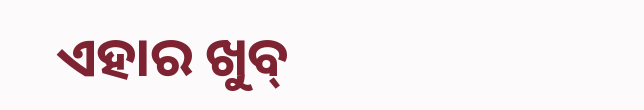ଏହାର ଖୁବ୍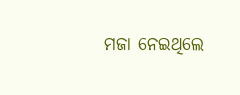ମଜା ନେଇଥିଲେ